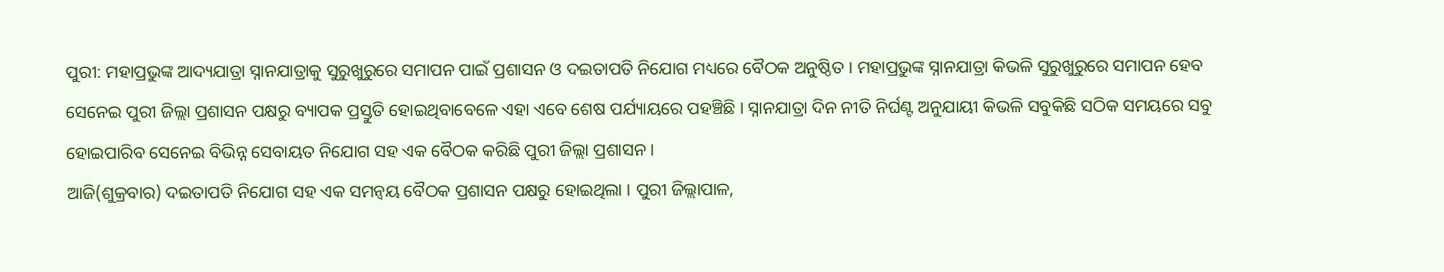ପୁରୀ: ମହାପ୍ରଭୁଙ୍କ ଆଦ୍ୟଯାତ୍ରା ସ୍ନାନଯାତ୍ରାକୁ ସୁରୁଖୁରୁରେ ସମାପନ ପାଇଁ ପ୍ରଶାସନ ଓ ଦଇତାପତି ନିଯୋଗ ମଧ୍ୟରେ ବୈଠକ ଅନୁଷ୍ଠିତ । ମହାପ୍ରଭୁଙ୍କ ସ୍ନାନଯାତ୍ରା କିଭଳି ସୁରୁଖୁରୁରେ ସମାପନ ହେବ ସେନେଇ ପୁରୀ ଜିଲ୍ଲା ପ୍ରଶାସନ ପକ୍ଷରୁ ବ୍ୟାପକ ପ୍ରସ୍ତୁତି ହୋଇଥିବାବେଳେ ଏହା ଏବେ ଶେଷ ପର୍ଯ୍ୟାୟରେ ପହଞ୍ଚିଛି । ସ୍ନାନଯାତ୍ରା ଦିନ ନୀତି ନିର୍ଘଣ୍ଟ ଅନୁଯାୟୀ କିଭଳି ସବୁକିଛି ସଠିକ ସମୟରେ ସବୁ ହୋଇପାରିବ ସେନେଇ ବିଭିନ୍ନ ସେବାୟତ ନିଯୋଗ ସହ ଏକ ବୈଠକ କରିଛି ପୁରୀ ଜିଲ୍ଲା ପ୍ରଶାସନ ।
ଆଜି(ଶୁକ୍ରବାର) ଦଇତାପତି ନିଯୋଗ ସହ ଏକ ସମନ୍ୱୟ ବୈଠକ ପ୍ରଶାସନ ପକ୍ଷରୁ ହୋଇଥିଲା । ପୁରୀ ଜିଲ୍ଲାପାଳ,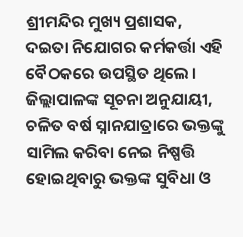ଶ୍ରୀମନ୍ଦିର ମୁଖ୍ୟ ପ୍ରଶାସକ, ଦଇତା ନିଯୋଗର କର୍ମକର୍ତ୍ତା ଏହି ବୈଠକରେ ଉପସ୍ଥିତ ଥିଲେ । ଜିଲ୍ଲାପାଳଙ୍କ ସୂଚନା ଅନୁଯାୟୀ, ଚଳିତ ବର୍ଷ ସ୍ନାନଯାତ୍ରାରେ ଭକ୍ତଙ୍କୁ ସାମିଲ କରିବା ନେଇ ନିଷ୍ପତ୍ତି ହୋଇଥିବାରୁ ଭକ୍ତଙ୍କ ସୁବିଧା ଓ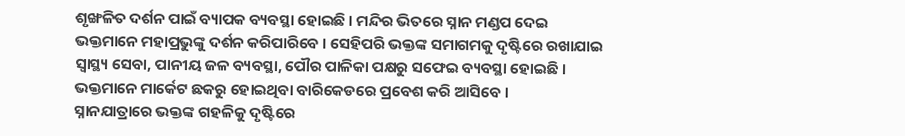ଶୃଙ୍ଖଳିତ ଦର୍ଶନ ପାଇଁ ବ୍ୟାପକ ବ୍ୟବସ୍ଥା ହୋଇଛି । ମନ୍ଦିର ଭିତରେ ସ୍ନାନ ମଣ୍ଡପ ଦେଇ ଭକ୍ତମାନେ ମହାପ୍ରଭୁଙ୍କୁ ଦର୍ଶନ କରିପାରିବେ । ସେହିପରି ଭକ୍ତଙ୍କ ସମାଗମକୁ ଦୃଷ୍ଟିରେ ରଖାଯାଇ ସ୍ୱାସ୍ଥ୍ୟ ସେବା, ପାନୀୟ ଜଳ ବ୍ୟବସ୍ଥା, ପୌର ପାଳିକା ପକ୍ଷରୁ ସଫେଇ ବ୍ୟବସ୍ଥା ହୋଇଛି । ଭକ୍ତମାନେ ମାର୍କେଟ ଛକରୁ ହୋଇଥିବା ବାରିକେଡରେ ପ୍ରବେଶ କରି ଆସିବେ ।
ସ୍ନାନଯାତ୍ରାରେ ଭକ୍ତଙ୍କ ଗହଳିକୁ ଦୃଷ୍ଟିରେ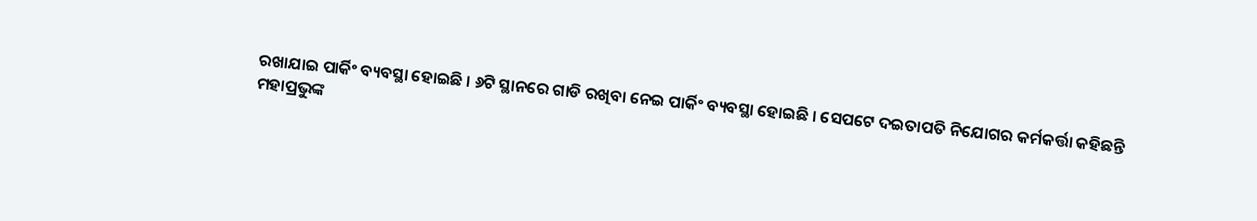ରଖାଯାଇ ପାର୍କିଂ ବ୍ୟବସ୍ଥା ହୋଇଛି । ୬ଟି ସ୍ଥାନରେ ଗାଡି ରଖିବା ନେଇ ପାର୍କିଂ ବ୍ୟବସ୍ଥା ହୋଇଛି । ସେପଟେ ଦଇତାପତି ନିଯୋଗର କର୍ମକର୍ତ୍ତା କହିଛନ୍ତି ମହାପ୍ରଭୁଙ୍କ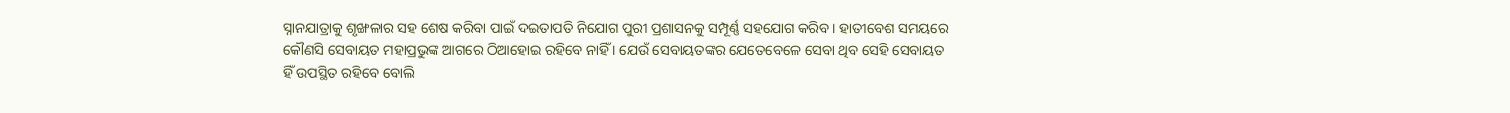ସ୍ନାନଯାତ୍ରାକୁ ଶୃଙ୍ଖଳାର ସହ ଶେଷ କରିବା ପାଇଁ ଦଇତାପତି ନିଯୋଗ ପୁରୀ ପ୍ରଶାସନକୁ ସମ୍ପୂର୍ଣ୍ଣ ସହଯୋଗ କରିବ । ହାତୀବେଶ ସମୟରେ କୌଣସି ସେବାୟତ ମହାପ୍ରଭୁଙ୍କ ଆଗରେ ଠିଆହୋଇ ରହିବେ ନାହିଁ । ଯେଉଁ ସେବାୟତଙ୍କର ଯେତେବେଳେ ସେବା ଥିବ ସେହି ସେବାୟତ ହିଁ ଉପସ୍ଥିତ ରହିବେ ବୋଲି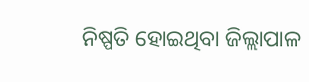ନିଷ୍ପତି ହୋଇଥିବା ଜିଲ୍ଲାପାଳ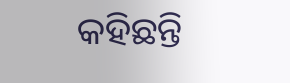କହିଛନ୍ତି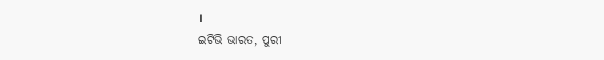।
ଇଟିଭି ଭାରତ, ପୁରୀ